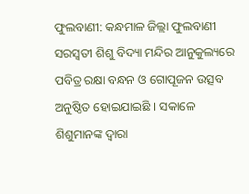ଫୁଲବାଣୀ: କନ୍ଧମାଳ ଜିଲ୍ଲା ଫୁଲବାଣୀ ସରସ୍ୱତୀ ଶିଶୁ ବିଦ୍ୟା ମନ୍ଦିର ଆନୁକୁଲ୍ୟରେ ପବିତ୍ର ରକ୍ଷା ବନ୍ଧନ ଓ ଗୋପୂଜନ ଉତ୍ସବ ଅନୁଷ୍ଠିତ ହୋଇଯାଇଛି । ସକାଳେ ଶିଶୁମାନଙ୍କ ଦ୍ୱାରା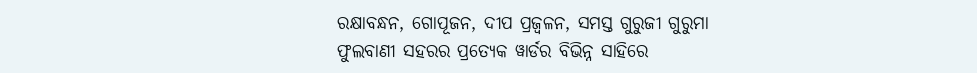ରକ୍ଷାବନ୍ଧନ, ଗୋପୂଜନ, ଦୀପ ପ୍ରଜ୍ୱଳନ, ସମସ୍ତ ଗୁରୁଜୀ ଗୁରୁମା ଫୁଲବାଣୀ ସହରର ପ୍ରତ୍ୟେକ ୱାର୍ଡର ବିଭିନ୍ନ ସାହିରେ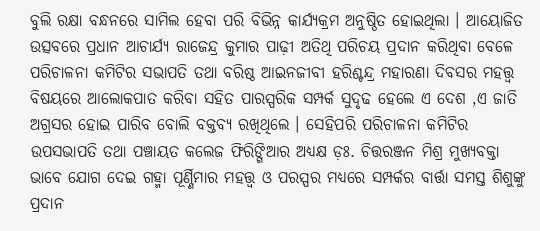ବୁଲି ରକ୍ଷା ବନ୍ଧନରେ ସାମିଲ ହେବା ପରି ବିଭିନ୍ନ କାର୍ଯ୍ୟକ୍ରମ ଅନୁଷ୍ଠିତ ହୋଇଥିଲା । ଆୟୋଜିତ ଉତ୍ସବରେ ପ୍ରଧାନ ଆଚାର୍ଯ୍ୟ ରାଜେନ୍ଦ୍ର କୁମାର ପାଢ଼ୀ ଅତିଥି ପରିଚୟ ପ୍ରଦାନ କରିଥିବା ବେଳେ ପରିଚାଳନା କମିଟିର ସଭାପତି ତଥା ବରିଷ୍ଠ ଆଇନଜୀବୀ ହରିଶ୍ଚନ୍ଦ୍ର ମହାରଣା ଦିବସର ମହତ୍ତ୍ୱ ବିଷୟରେ ଆଲୋକପାତ କରିବା ସହିତ ପାରସ୍ପରିକ ସମ୍ପର୍କ ସୁଦୃଢ ହେଲେ ଏ ଦେଶ ,ଏ ଜାତି ଅଗ୍ରସର ହୋଇ ପାରିବ ବୋଲି ବକ୍ତବ୍ୟ ରଖିଥିଲେ । ସେହିପରି ପରିଚାଳନା କମିଟିର ଉପସଭାପତି ତଥା ପଞ୍ଚାୟତ କଲେଜ ଫିରିଙ୍ଗିଆର ଅଧ୍ୟକ୍ଷ ଡ଼ଃ. ଚିତ୍ତରଞ୍ଜନ ମିଶ୍ର ମୁଖ୍ୟବକ୍ତା ଭାବେ ଯୋଗ ଦେଇ ଗହ୍ମା ପୂର୍ଣ୍ଣିମାର ମହତ୍ତ୍ୱ ଓ ପରସ୍ପର ମଧ୍ୟରେ ସମ୍ପର୍କର ବାର୍ତ୍ତା ସମସ୍ତ ଶିଶୁଙ୍କୁ ପ୍ରଦାନ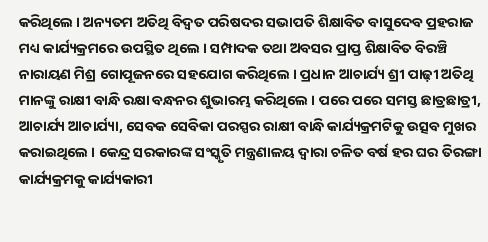କରିଥିଲେ । ଅନ୍ୟତମ ଅତିଥି ବିଦ୍ୱତ ପରିଷଦର ସଭାପତି ଶିକ୍ଷାବିତ ବାସୁଦେବ ପ୍ରହରାଜ ମଧ୍ୟ କାର୍ଯ୍ୟକ୍ରମରେ ଉପସ୍ଥିତ ଥିଲେ । ସମ୍ପାଦକ ତଥା ଅବସର ପ୍ରାପ୍ତ ଶିକ୍ଷାବିତ ବିରଞ୍ଚି ନାରାୟଣ ମିଶ୍ର ଗୋପୂଜନରେ ସହଯୋଗ କରିଥିଲେ । ପ୍ରଧାନ ଆଚାର୍ଯ୍ୟ ଶ୍ରୀ ପାଢ଼ୀ ଅତିଥି ମାନଙ୍କୁ ରାକ୍ଷୀ ବାନ୍ଧି ରକ୍ଷା ବନ୍ଧନର ଶୁଭାରମ୍ଭ କରିଥିଲେ । ପରେ ପରେ ସମସ୍ତ ଛାତ୍ରଛାତ୍ରୀ, ଆଚାର୍ଯ୍ୟ ଆଚାର୍ଯ୍ୟା, ସେବକ ସେବିକା ପରସ୍ପର ରାକ୍ଷୀ ବାନ୍ଧି କାର୍ଯ୍ୟକ୍ରମଟିକୁ ଉତ୍ସବ ମୁଖର କରାଇଥିଲେ । କେନ୍ଦ୍ର ସରକାରଙ୍କ ସଂସ୍କୃତି ମନ୍ତ୍ରଣାଳୟ ଦ୍ୱାରା ଚଳିତ ବର୍ଷ ହର ଘର ତିରଙ୍ଗା କାର୍ଯ୍ୟକ୍ରମକୁ କାର୍ଯ୍ୟକାରୀ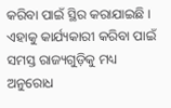କରିବା ପାଇଁ ସ୍ଥିର କରାଯାଇଛି । ଏହାକୁ କାର୍ଯ୍ୟକାରୀ କରିବା ପାଇଁ ସମସ୍ତ ରାଜ୍ୟଗୁଡ଼ିକୁ ମଧ୍ୟ ଅନୁରୋଧ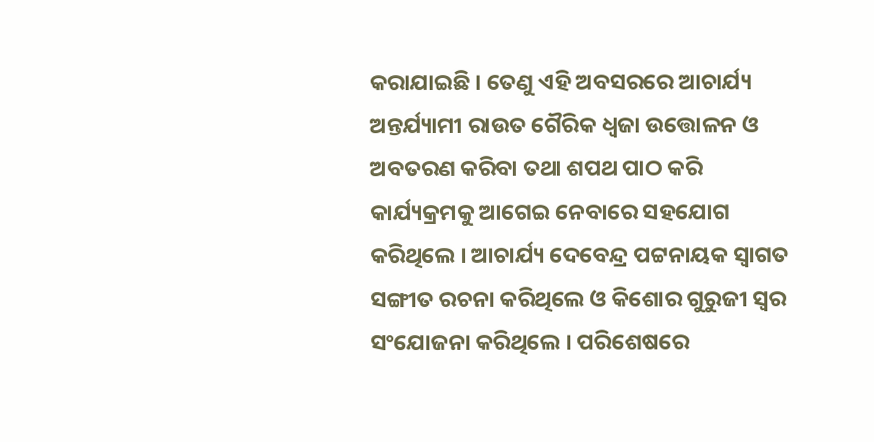କରାଯାଇଛି । ତେଣୁ ଏହି ଅବସରରେ ଆଚାର୍ଯ୍ୟ ଅନ୍ତର୍ଯ୍ୟାମୀ ରାଉତ ଗୈରିକ ଧ୍ୱଜା ଉତ୍ତୋଳନ ଓ ଅବତରଣ କରିବା ତଥା ଶପଥ ପାଠ କରି କାର୍ଯ୍ୟକ୍ରମକୁ ଆଗେଇ ନେବାରେ ସହଯୋଗ କରିଥିଲେ । ଆଚାର୍ଯ୍ୟ ଦେବେନ୍ଦ୍ର ପଟ୍ଟନାୟକ ସ୍ୱାଗତ ସଙ୍ଗୀତ ରଚନା କରିଥିଲେ ଓ କିଶୋର ଗୁରୁଜୀ ସ୍ୱର ସଂଯୋଜନା କରିଥିଲେ । ପରିଶେଷରେ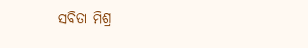ସବିତା ମିଶ୍ର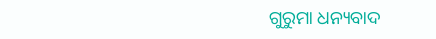ଗୁରୁମା ଧନ୍ୟବାଦ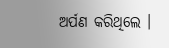ଅର୍ପଣ କରିଥିଲେ ।